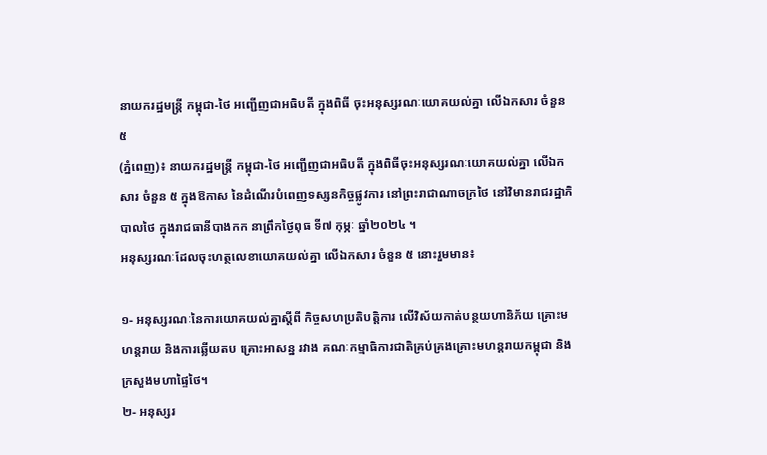នាយករដ្ឋមន្ត្រី កម្ពុជា-ថៃ អញ្ជើញជាអធិបតី ក្នុងពិធី ចុះអនុស្សរណៈយោគយល់គ្នា លើឯកសារ ចំនួន ៥
(ភ្នំពេញ)៖ នាយករដ្ឋមន្ត្រី កម្ពុជា-ថៃ អញ្ជើញជាអធិបតី ក្នុងពិធីចុះអនុស្សរណៈយោគយល់គ្នា លើឯកសារ ចំនួន ៥ ក្នុងឱកាស នៃដំណើរបំពេញទស្សនកិច្ចផ្លូវការ នៅព្រះរាជាណាចក្រថៃ នៅវិមានរាជរដ្ឋាភិបាលថៃ ក្នុងរាជធានីបាងកក នាព្រឹកថ្ងៃពុធ ទី៧ កុម្ភៈ ឆ្នាំ២០២៤ ។
អនុស្សរណៈដែលចុះហត្ថលេខាយោគយល់គ្នា លើឯកសារ ចំនួន ៥ នោះរួមមាន៖

១- អនុស្សរណៈនៃការយោគយល់គ្នាស្តីពី កិច្ចសហប្រតិបត្តិការ លើវិស័យកាត់បន្ថយហានិភ័យ គ្រោះមហន្តរាយ និងការឆ្លើយតប គ្រោះអាសន្ន រវាង គណៈកម្មាធិការជាតិគ្រប់គ្រងគ្រោះមហន្តរាយកម្ពុជា និងក្រសួងមហាផ្ទៃថៃ។
២- អនុស្សរ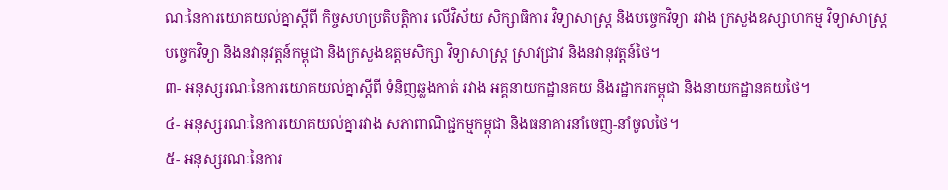ណៈនៃការយោគយល់គ្នាស្តីពី កិច្ចសហប្រតិបត្តិការ លើវិស័យ សិក្សាធិការ វិទ្យាសាស្ត្រ និងបច្ចេកវិទ្យា រវាង ក្រសួងឧស្សាហកម្ម វិទ្យាសាស្ត្រ បច្ចេកវិទ្យា និងនវានុវត្តន៍កម្ពុជា និងក្រសួងឧត្តមសិក្សា វិទ្យាសាស្ត្រ ស្រាវជ្រាវ និងនវានុវត្តន៍ថៃ។
៣- អនុស្សរណៈនៃការយោគយល់គ្នាស្តីពី ទំនិញឆ្លងកាត់ រវាង អគ្គនាយកដ្ឋានគយ និងរដ្ឋាករកម្ពុជា និងនាយកដ្ឋានគយថៃ។
៤- អនុស្សរណៈនៃការយោគយល់គ្នារវាង សភាពាណិជ្ជកម្មកម្ពុជា និងធនាគារនាំចេញ-នាំចូលថៃ។
៥- អនុស្សរណៈនៃការ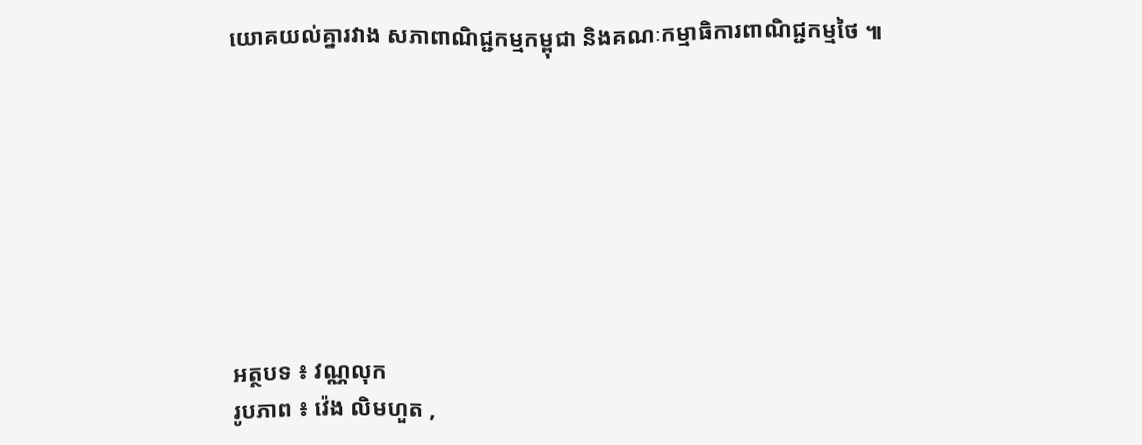យោគយល់គ្នារវាង សភាពាណិជ្ជកម្មកម្ពុជា និងគណៈកម្មាធិការពាណិជ្ជកម្មថៃ ៕








អត្ថបទ ៖ វណ្ណលុក
រូបភាព ៖ វ៉េង លិមហួត ,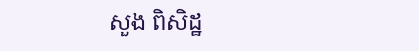សួង ពិសិដ្ឋ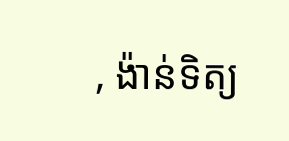, ង៉ាន់ទិត្យ